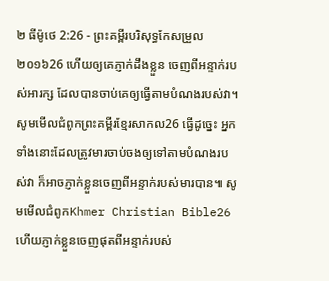២ ធីម៉ូថេ 2:26 - ព្រះគម្ពីរបរិសុទ្ធកែសម្រួល ២០១៦26 ហើយឲ្យគេភ្ញាក់ដឹងខ្លួន ចេញពីអន្ទាក់របស់អារក្ស ដែលបានចាប់គេឲ្យធ្វើតាមបំណងរបស់វា។ សូមមើលជំពូកព្រះគម្ពីរខ្មែរសាកល26 ធ្វើដូច្នេះ អ្នកទាំងនោះដែលត្រូវមារចាប់ចងឲ្យទៅតាមបំណងរបស់វា ក៏អាចភ្ញាក់ខ្លួនចេញពីអន្ទាក់របស់មារបាន៕ សូមមើលជំពូកKhmer Christian Bible26 ហើយភ្ញាក់ខ្លួនចេញផុតពីអន្ទាក់របស់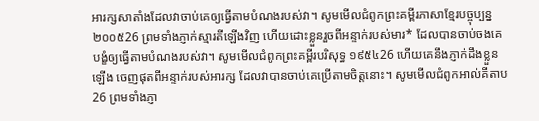អារក្សសាតាំងដែលវាចាប់គេឲ្យធ្វើតាមបំណងរបស់វា។ សូមមើលជំពូកព្រះគម្ពីរភាសាខ្មែរបច្ចុប្បន្ន ២០០៥26 ព្រមទាំងភ្ញាក់ស្មារតីឡើងវិញ ហើយដោះខ្លួនរួចពីអន្ទាក់របស់មារ* ដែលបានចាប់ចងគេ បង្ខំឲ្យធ្វើតាមបំណងរបស់វា។ សូមមើលជំពូកព្រះគម្ពីរបរិសុទ្ធ ១៩៥៤26 ហើយគេនឹងភ្ញាក់ដឹងខ្លួនឡើង ចេញផុតពីអន្ទាក់របស់អារក្ស ដែលវាបានចាប់គេប្រើតាមចិត្តនោះ។ សូមមើលជំពូកអាល់គីតាប26 ព្រមទាំងភ្ញា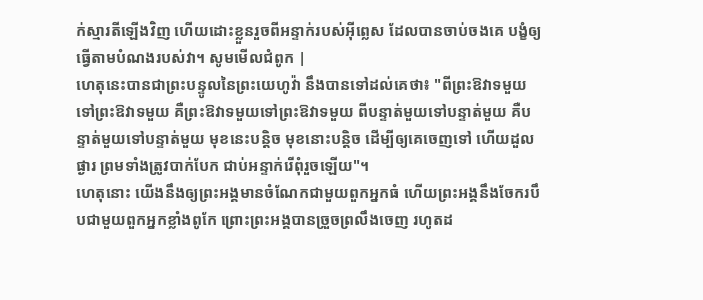ក់ស្មារតីឡើងវិញ ហើយដោះខ្លួនរួចពីអន្ទាក់របស់អ៊ីព្លេស ដែលបានចាប់ចងគេ បង្ខំឲ្យធ្វើតាមបំណងរបស់វា។ សូមមើលជំពូក |
ហេតុនេះបានជាព្រះបន្ទូលនៃព្រះយេហូវ៉ា នឹងបានទៅដល់គេថា៖ "ពីព្រះឱវាទមួយទៅព្រះឱវាទមួយ គឺព្រះឱវាទមួយទៅព្រះឱវាទមួយ ពីបន្ទាត់មួយទៅបន្ទាត់មួយ គឺបន្ទាត់មួយទៅបន្ទាត់មួយ មុខនេះបន្តិច មុខនោះបន្តិច ដើម្បីឲ្យគេចេញទៅ ហើយដួលផ្ងារ ព្រមទាំងត្រូវបាក់បែក ជាប់អន្ទាក់រើពុំរួចឡើយ"។
ហេតុនោះ យើងនឹងឲ្យព្រះអង្គមានចំណែកជាមួយពួកអ្នកធំ ហើយព្រះអង្គនឹងចែករបឹបជាមួយពួកអ្នកខ្លាំងពូកែ ព្រោះព្រះអង្គបានច្រួចព្រលឹងចេញ រហូតដ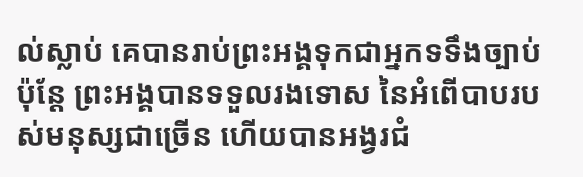ល់ស្លាប់ គេបានរាប់ព្រះអង្គទុកជាអ្នកទទឹងច្បាប់ ប៉ុន្តែ ព្រះអង្គបានទទួលរងទោស នៃអំពើបាបរបស់មនុស្សជាច្រើន ហើយបានអង្វរជំ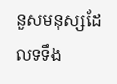នួសមនុស្សដែលទទឹង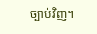ច្បាប់វិញ។